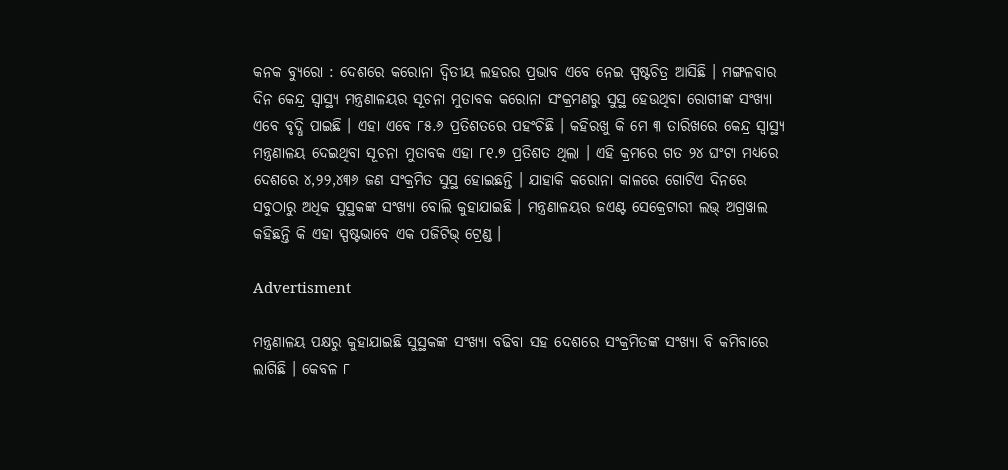କନକ ବ୍ୟୁରୋ : ଦେଶରେ କରୋନା ଦ୍ୱିତୀୟ ଲହରର ପ୍ରଭାବ ଏବେ ନେଇ ସ୍ପଷ୍ଟଚିତ୍ର ଆସିଛି । ମଙ୍ଗଳବାର ଦିନ କେନ୍ଦ୍ର ସ୍ୱାସ୍ଥ୍ୟ ମନ୍ତ୍ରଣାଳୟର ସୂଚନା ମୁତାବକ କରୋନା ସଂକ୍ରମଣରୁ ସୁସ୍ଥ ହେଉଥିବା ରୋଗୀଙ୍କ ସଂଖ୍ୟା ଏବେ ବୃଦ୍ଧି ପାଇଛି । ଏହା ଏବେ ୮୫.୬ ପ୍ରତିଶତରେ ପହଂଚିଛି । କହିରଖୁ କି ମେ ୩ ତାରିଖରେ କେନ୍ଦ୍ର ସ୍ୱାସ୍ଥ୍ୟ ମନ୍ତ୍ରଣାଳୟ ଦେଇଥିବା ସୂଚନା ମୁତାବକ ଏହା ୮୧.୭ ପ୍ରତିଶତ ଥିଲା । ଏହି କ୍ରମରେ ଗତ ୨୪ ଘଂଟା ମଧ୍ୟରେ ଦେଶରେ ୪,୨୨,୪୩୬ ଜଣ ସଂକ୍ରମିତ ସୁସ୍ଥ ହୋଇଛନ୍ତି । ଯାହାକି କରୋନା କାଳରେ ଗୋଟିଏ ଦିନରେ ସବୁଠାରୁ ଅଧିକ ସୁସ୍ଥକଙ୍କ ସଂଖ୍ୟା ବୋଲି କୁହାଯାଇଛି । ମନ୍ତ୍ରଣାଳୟର ଜଏଣ୍ଟ ସେକ୍ରେଟାରୀ ଲଭ୍ ଅଗ୍ରୱାଲ କହିଛନ୍ତି କି ଏହା ସ୍ପଷ୍ଟଭାବେ ଏକ ପଜିଟିଭ୍ ଟ୍ରେଣ୍ଡ ।

Advertisment

ମନ୍ତ୍ରଣାଳୟ ପକ୍ଷରୁ କୁହାଯାଇଛି ସୁସ୍ଥକଙ୍କ ସଂଖ୍ୟା ବଢିବା ସହ ଦେଶରେ ସଂକ୍ରମିତଙ୍କ ସଂଖ୍ୟା ବି କମିବାରେ ଲାଗିଛି । କେବଳ ୮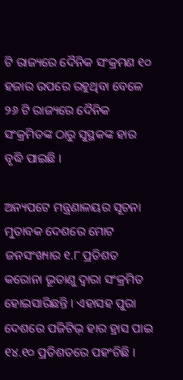ଟି ରାଜ୍ୟରେ ଦୈନିକ ସଂକ୍ରମଣ ୧୦ ହଜାର ଉପରେ ରହୁଥିବା ବେଳେ ୨୬ ଟି ରାଜ୍ୟରେ ଦୈନିକ ସଂକ୍ରମିତଙ୍କ ଠାରୁ ସୁସ୍ଥକଙ୍କ ହାର ବୃଦ୍ଧି ପାଇଛି ।

ଅନ୍ୟପଟେ ମନ୍ତ୍ରଣାଳୟର ସୂଚନା ମୁତାବକ ଦେଶରେ ମୋଟ ଜନସଂଖ୍ୟାର ୧.୮ ପ୍ରତିଶତ କରୋନା ଭୂତାଣୁ ଦ୍ୱାରା ସଂକ୍ରମିତ ହୋଇସାରିଛନ୍ତି । ଏହାସହ ପୁରା ଦେଶରେ ପଜିଟିଭ୍ ହାର ହ୍ରାସ ପାଇ ୧୪.୧୦ ପ୍ରତିଶତରେ ପହଂଚିଛି ।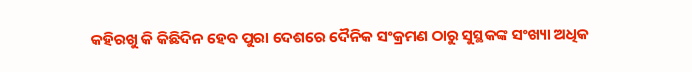କହିରଖୁ କି କିଛିଦିନ ହେବ ପୁରା ଦେଶରେ ଦୈନିକ ସଂକ୍ରମଣ ଠାରୁ ସୁସ୍ଥକଙ୍କ ସଂଖ୍ୟା ଅଧିକ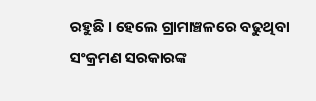ରହୁଛି । ହେଲେ ଗ୍ରାମାଞ୍ଚଳରେ ବଢୁଥିବା ସଂକ୍ରମଣ ସରକାରଙ୍କ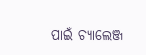ପାଇଁ ଚ୍ୟାଲେଞ୍ଜ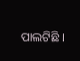ପାଲଟିଛି ।